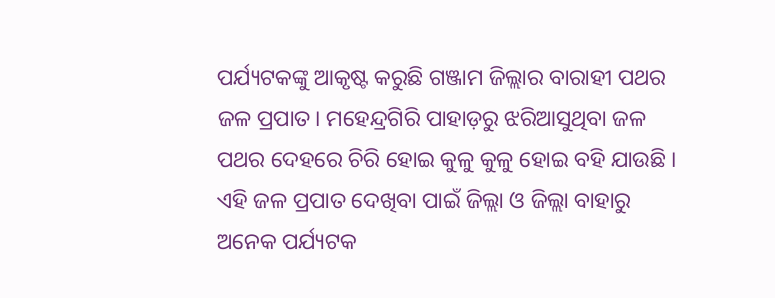ପର୍ଯ୍ୟଟକଙ୍କୁ ଆକୃଷ୍ଟ କରୁଛି ଗଞ୍ଜାମ ଜିଲ୍ଲାର ବାରାହୀ ପଥର ଜଳ ପ୍ରପାତ। ମହେନ୍ଦ୍ରଗିରି ପାହାଡ଼ରୁ ଝରିଆସୁଥିବା ଜଳ ପଥର ଦେହରେ ଚିରି ହୋଇ କୁଳୁ କୁଳୁ ହୋଇ ବହି ଯାଉଛି । ଏହି ଜଳ ପ୍ରପାତ ଦେଖିବା ପାଇଁ ଜିଲ୍ଲା ଓ ଜିଲ୍ଲା ବାହାରୁ ଅନେକ ପର୍ଯ୍ୟଟକ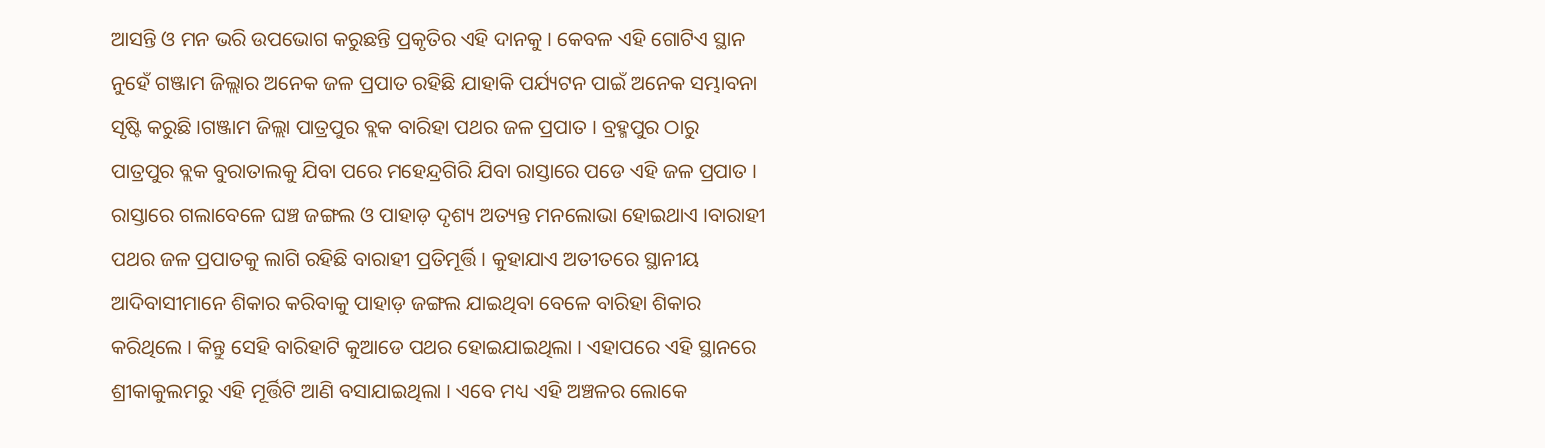ଆସନ୍ତି ଓ ମନ ଭରି ଉପଭୋଗ କରୁଛନ୍ତି ପ୍ରକୃତିର ଏହି ଦାନକୁ । କେବଳ ଏହି ଗୋଟିଏ ସ୍ଥାନ ନୁହେଁ ଗଞ୍ଜାମ ଜିଲ୍ଲାର ଅନେକ ଜଳ ପ୍ରପାତ ରହିଛି ଯାହାକି ପର୍ଯ୍ୟଟନ ପାଇଁ ଅନେକ ସମ୍ଭାବନା ସୃଷ୍ଟି କରୁଛି ।ଗଞ୍ଜାମ ଜିଲ୍ଲା ପାତ୍ରପୁର ବ୍ଲକ ବାରିହା ପଥର ଜଳ ପ୍ରପାତ । ବ୍ରହ୍ମପୁର ଠାରୁ ପାତ୍ରପୁର ବ୍ଲକ ବୁରାତାଲକୁ ଯିବା ପରେ ମହେନ୍ଦ୍ରଗିରି ଯିବା ରାସ୍ତାରେ ପଡେ ଏହି ଜଳ ପ୍ରପାତ । ରାସ୍ତାରେ ଗଲାବେଳେ ଘଞ୍ଚ ଜଙ୍ଗଲ ଓ ପାହାଡ଼ ଦୃଶ୍ୟ ଅତ୍ୟନ୍ତ ମନଲୋଭା ହୋଇଥାଏ ।ବାରାହୀ ପଥର ଜଳ ପ୍ରପାତକୁ ଲାଗି ରହିଛି ବାରାହୀ ପ୍ରତିମୂର୍ତ୍ତି । କୁହାଯାଏ ଅତୀତରେ ସ୍ଥାନୀୟ ଆଦିବାସୀମାନେ ଶିକାର କରିବାକୁ ପାହାଡ଼ ଜଙ୍ଗଲ ଯାଇଥିବା ବେଳେ ବାରିହା ଶିକାର କରିଥିଲେ । କିନ୍ତୁ ସେହି ବାରିହାଟି କୁଆଡେ ପଥର ହୋଇଯାଇଥିଲା । ଏହାପରେ ଏହି ସ୍ଥାନରେ ଶ୍ରୀକାକୁଲମରୁ ଏହି ମୂର୍ତ୍ତିଟି ଆଣି ବସାଯାଇଥିଲା । ଏବେ ମଧ୍ୟ ଏହି ଅଞ୍ଚଳର ଲୋକେ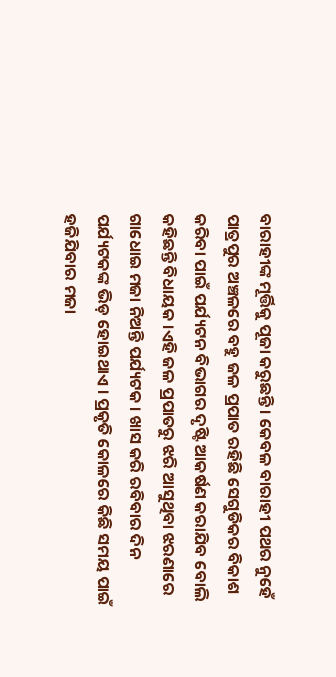ବାରାହୀଙ୍କ ମୂର୍ତ୍ତିକୁ ପୂଜା କରୁଛନ୍ତି । କେବଳ ବାରାହୀ ପଥର ନୁହେଁ ପାତ୍ରପୁର ଅଞ୍ଚଳରେ ବହୁ ଜଳ ପ୍ରପାତ ରହିଛି ସେଗୁଡିକର ବିକାଶ କରିବା ପାଇଁ ପର୍ଯ୍ୟଟନ ବିଭାଗର ଦୃଷ୍ଟି ଆକର୍ଷଣ କରାଯିବ ବୋଲି କହିଛନ୍ତି ବିଧାୟକ ।ଏହି ଜଳ ପ୍ରପାତରୁ ଝରି ଆସୁଥିବା ଝରଣାରେ ଗାଧୋଇ ମଜା ନିଅନ୍ତି ପର୍ଯ୍ୟଟକ । ଖାସ କରି ରବିବାର ଦିନ ପର୍ଯ୍ୟଟକଙ୍କ ଭିଡ଼ ହୋଇଥାଏ । ପ୍ରକୃତି କୋଳରେ କିଛି ସମୟ ପାଇଁ ହଜିଯିବାର ମଜା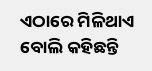ଏଠାରେ ମିଳିଥାଏ ବୋଲି କହିଛନ୍ତି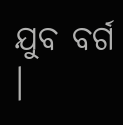ଯୁବ ବର୍ଗ ।